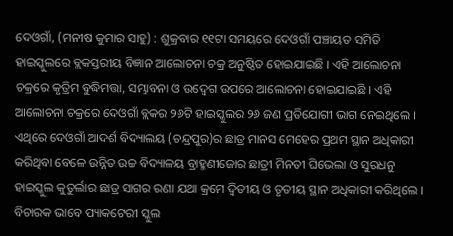ଦେଓଗାଁ, (ମନୀଷ କୁମାର ସାହୁ) : ଶୁକ୍ରବାର ୧୧ଟା ସମୟରେ ଦେଓଗାଁ ପଞ୍ଚାୟତ ସମିତି ହାଇସ୍କୁଲରେ ବ୍ଲକସ୍ତରୀୟ ବିଜ୍ଞାନ ଆଲୋଚନା ଚକ୍ର ଅନୁଷ୍ଠିତ ହୋଇଯାଇଛି । ଏହି ଆଲୋଚନା ଚକ୍ରରେ କୃତ୍ରିମ ବୁଦ୍ଧିମତ୍ତା, ସମ୍ଭାବନା ଓ ଉଦ୍ବେଗ ଉପରେ ଆଲୋଚନା ହୋଇଯାଇଛି । ଏହି ଆଲୋଚନା ଚକ୍ରରେ ଦେଓଗାଁ ବ୍ଲକର ୨୬ଟି ହାଇସ୍କୁଲର ୨୬ ଜଣ ପ୍ରତିଯୋଗୀ ଭାଗ ନେଇଥିଲେ । ଏଥିରେ ଦେଓଗାଁ ଆଦର୍ଶ ବିଦ୍ୟାଲୟ (ଚନ୍ଦ୍ରପୁର)ର ଛାତ୍ର ମାନସ ମେହେର ପ୍ରଥମ ସ୍ଥାନ ଅଧିକାରୀ କରିଥିବା ବେଳେ ଉନ୍ନିତ ଉଚ୍ଚ ବିଦ୍ୟାଳୟ ବ୍ରାହ୍ମଣୀଜୋର ଛାତ୍ରୀ ମିନତୀ ଘିଭେଲା ଓ ସୁରଧନୁ ହାଇସ୍କୁଲ କୁତୁର୍ଲାର ଛାତ୍ର ସାଗର ରଣା ଯଥା କ୍ରମେ ଦ୍ୱିତୀୟ ଓ ତୃତୀୟ ସ୍ଥାନ ଅଧିକାରୀ କରିଥିଲେ । ବିଚାରକ ଭାବେ ପ୍ୟାକଟେରୀ ସ୍କୁଲ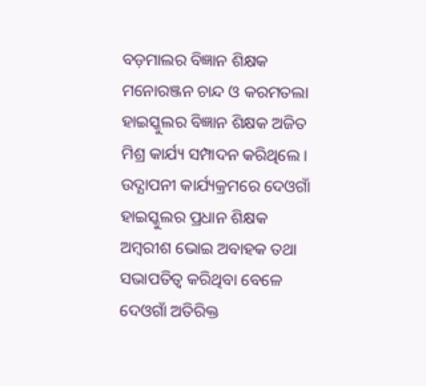ବଡ଼ମାଲର ବିଜ୍ଞାନ ଶିକ୍ଷକ ମନୋରଞ୍ଜନ ଚାନ୍ଦ ଓ କରମତଲା ହାଇସ୍କୁଲର ବିଜ୍ଞାନ ଶିକ୍ଷକ ଅଜିତ ମିଶ୍ର କାର୍ଯ୍ୟ ସମ୍ପାଦନ କରିଥିଲେ । ଉଦ୍ଯାପନୀ କାର୍ଯ୍ୟକ୍ରମରେ ଦେଓଗାଁ ହାଇସ୍କୁଲର ପ୍ରଧାନ ଶିକ୍ଷକ ଅମ୍ବରୀଶ ଭୋଇ ଅବାହକ ତଥା ସଭାପତିତ୍ୱ କରିଥିବା ବେଳେ ଦେଓଗାଁ ଅତିରିକ୍ତ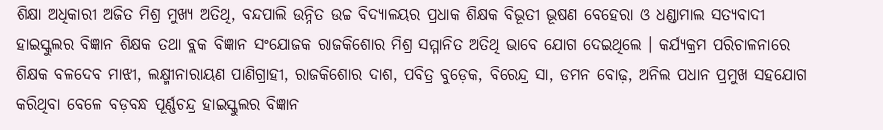ଶିକ୍ଷା ଅଧିକାରୀ ଅଜିତ ମିଶ୍ର ମୁଖ୍ୟ ଅତିଥି, ବନ୍ଦପାଲି ଉନ୍ନିତ ଉଚ୍ଚ ବିଦ୍ୟାଳୟର ପ୍ରଧାକ ଶିକ୍ଷକ ବିଭୂତୀ ଭୂଷଣ ବେହେରା ଓ ଧଣ୍ଡାମାଲ ସତ୍ୟବାଦୀ ହାଇସ୍କୁଲର ବିଜ୍ଞାନ ଶିକ୍ଷକ ତଥା ବ୍ଲକ ବିଜ୍ଞାନ ସଂଯୋଜକ ରାଜକିଶୋର ମିଶ୍ର ସମ୍ମାନିତ ଅତିଥି ଭାବେ ଯୋଗ ଦେଇଥିଲେ । କର୍ଯ୍ୟକ୍ରମ ପରିଚାଳନାରେ ଶିକ୍ଷକ ବଳଦେବ ମାଝୀ, ଲକ୍ଷ୍ମୀନାରାୟଣ ପାଣିଗ୍ରାହୀ, ରାଜକିଶୋର ଦାଶ, ପବିତ୍ର ବୁଡ଼େକ, ବିରେନ୍ଦ୍ର ସା, ଡମନ ବୋଢ଼, ଅନିଲ ପଧାନ ପ୍ରମୁଖ ସହଯୋଗ କରିଥିବା ବେଳେ ବଡ଼ବନ୍ଧ ପୂର୍ଣ୍ଣଚନ୍ଦ୍ର ହାଇସ୍କୁଲର ବିଜ୍ଞାନ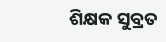ଶିକ୍ଷକ ସୁବ୍ରତ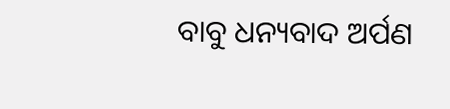ବାବୁ ଧନ୍ୟବାଦ ଅର୍ପଣ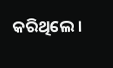କରିଥିଲେ ।